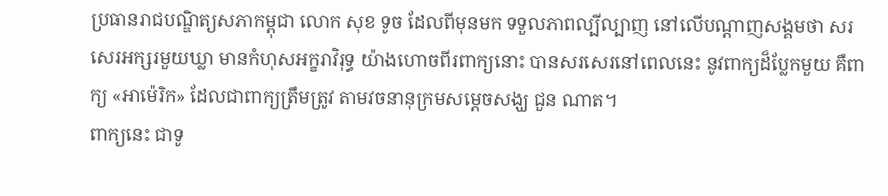ប្រធានរាជបណ្ឌិត្យសភាកម្ពុជា លោក សុខ ទូច ដែលពីមុនមក ទទួលភាពល្បីល្បាញ នៅលើបណ្ដាញសង្គមថា សរសេរអក្សរមួយឃ្លា មានកំហុសអក្ខរាវិរុទ្ធ យ៉ាងហោចពីរពាក្យនោះ បានសរសេរនៅពេលនេះ នូវពាក្យដ៏ប្លែកមួយ គឺពាក្យ «អាម៉េរិក» ដែលជាពាក្យត្រឹមត្រូវ តាមវចនានុក្រមសម្ដេចសង្ឃ ជួន ណាត។
ពាក្យនេះ ជាទូ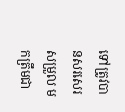ទៅត្រូវបានសរសេរសម្រួល មកត្រឹមជា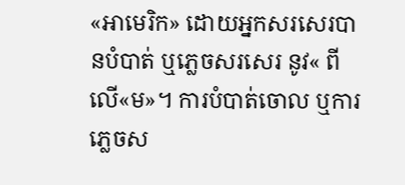«អាមេរិក» ដោយអ្នកសរសេរបានបំបាត់ ឬភ្លេចសរសេរ នូវ« ពីលើ«ម»។ ការបំបាត់ចោល ឬការភ្លេចស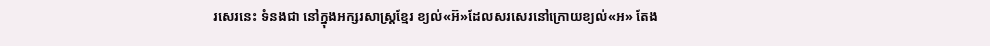រសេរនេះ ទំនងជា នៅក្នុងអក្សរសាស្ត្រខ្មែរ ខ្យល់«អ៊»ដែលសរសេរនៅក្រោយខ្យល់«អ» តែង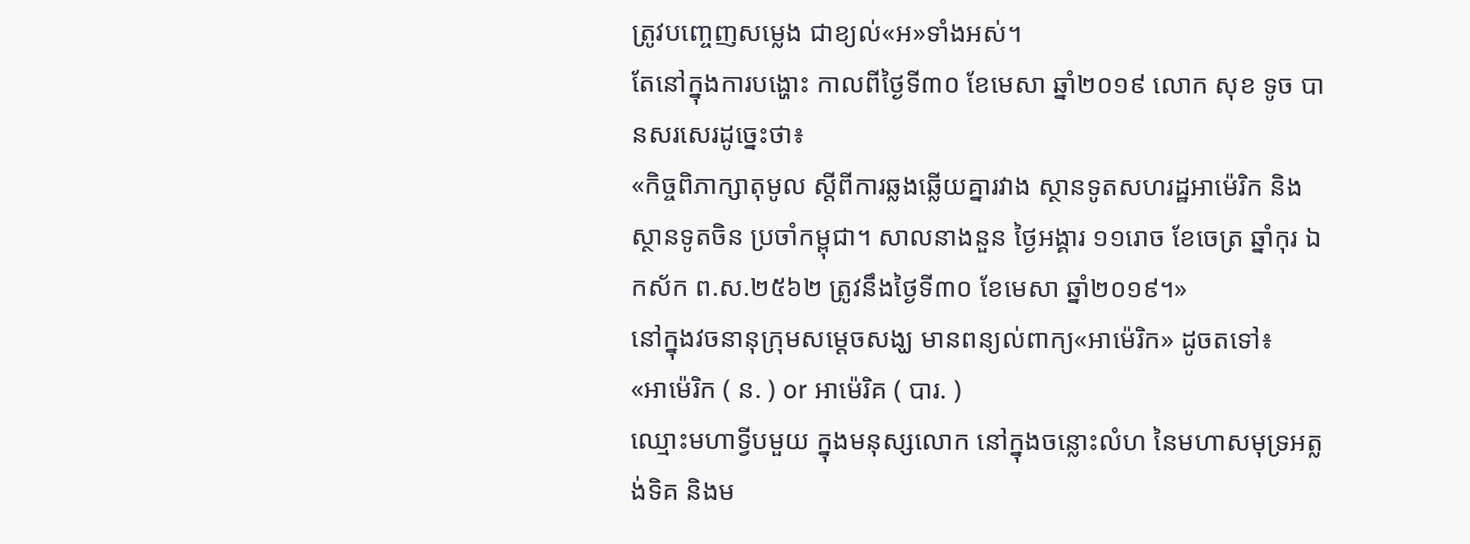ត្រូវបញ្ចេញសម្លេង ជាខ្យល់«អ»ទាំងអស់។
តែនៅក្នុងការបង្ហោះ កាលពីថ្ងៃទី៣០ ខែមេសា ឆ្នាំ២០១៩ លោក សុខ ទូច បានសរសេរដូច្នេះថា៖
«កិច្ចពិភាក្សាតុមូល ស្ដីពីការឆ្លងឆ្លើយគ្នារវាង ស្ថានទូតសហរដ្ឋអាម៉េរិក និងស្ថានទូតចិន ប្រចាំកម្ពុជា។ សាលនាងនួន ថ្ងៃអង្គារ ១១រោច ខែចេត្រ ឆ្នាំកុរ ឯកស័ក ព.ស.២៥៦២ ត្រូវនឹងថ្ងៃទី៣០ ខែមេសា ឆ្នាំ២០១៩។»
នៅក្នុងវចនានុក្រុមសម្ដេចសង្ឃ មានពន្យល់ពាក្យ«អាម៉េរិក» ដូចតទៅ៖
«អាម៉េរិក ( ន. ) or អាម៉េរិគ ( បារ. )
ឈ្មោះមហាទ្វីបមួយ ក្នុងមនុស្សលោក នៅក្នុងចន្លោះលំហ នៃមហាសមុទ្រអត្លង់ទិគ និងម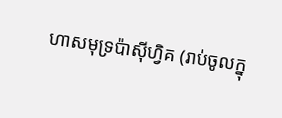ហាសមុទ្រប៉ាស៊ីហ្វិគ (រាប់ចូលក្នុ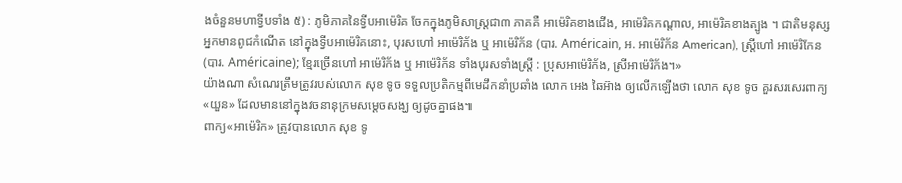ងចំនួនមហាទ្វីបទាំង ៥) : ភូមិភាគនៃទ្វីបអាម៉េរិគ ចែកក្នុងភូមិសាស្រ្តជា៣ ភាគគឺ អាម៉េរិគខាងជើង, អាម៉េរិគកណ្តាល, អាម៉េរិគខាងត្បូង ។ ជាតិមនុស្សអ្នកមានពូជកំណើត នៅក្នុងទ្វីបអាម៉េរិគនោះ, បុរសហៅ អាម៉េរិក័ង ឬ អាម៉េរិក័ន (បារ. Américain, អ. អាម៉េរិក័ន American), ស្ត្រីហៅ អាម៉េរិកែន (បារ. Américaine); ខ្មែរច្រើនហៅ អាម៉េរិក័ង ឬ អាម៉េរិក័ន ទាំងបុរសទាំងស្ត្រី : ប្រុសអាម៉េរិក័ង, ស្រីអាម៉េរិក័ង។»
យ៉ាងណា សំណេរត្រឹមត្រូវរបស់លោក សុខ ទូច ទទួលប្រតិកម្មពីមេដឹកនាំប្រឆាំង លោក អេង ឆៃអ៊ាង ឲ្យលើកឡើងថា លោក សុខ ទូច គួរសរសេរពាក្យ«យួន» ដែលមាននៅក្នុងវចនានុក្រមសម្ដេចសង្ឃ ឲ្យដូចគ្នាផង៕
ពាក្យ«អាម៉េរិក» ត្រូវបានលោក សុខ ទូ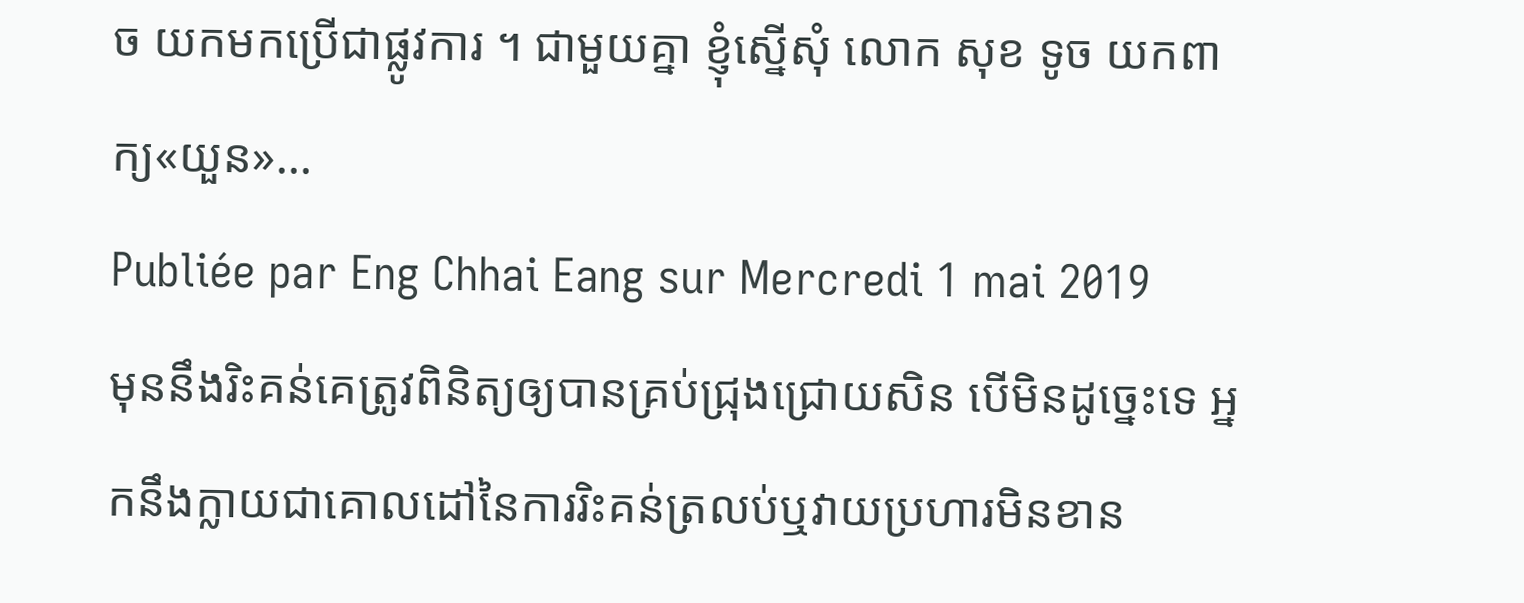ច យកមកប្រើជាផ្លូវការ ។ ជាមួយគ្នា ខ្ញុំស្នើសុំ លោក សុខ ទូច យកពាក្យ«យួន»…
Publiée par Eng Chhai Eang sur Mercredi 1 mai 2019
មុននឹងរិះគន់គេត្រូវពិនិត្យឲ្យបានគ្រប់ជ្រុងជ្រោយសិន បើមិនដូច្នេះទេ អ្នកនឹងក្លាយជាគោលដៅនៃការរិះគន់ត្រលប់ឬវាយប្រហារមិនខាន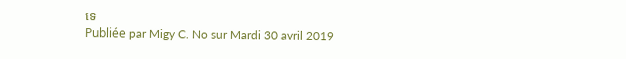ទេ
Publiée par Migy C. No sur Mardi 30 avril 2019